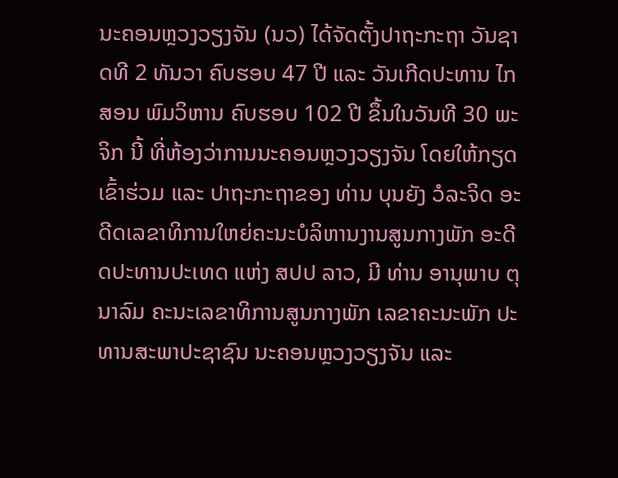ນະຄອນຫຼວງວຽງຈັນ (ນວ) ໄດ້ຈັດຕັ້ງປາຖະກະຖາ ວັນຊາດທີ 2 ທັນວາ ຄົບຮອບ 47 ປີ ແລະ ວັນເກີດປະທານ ໄກສອນ ພົມວິຫານ ຄົບຮອບ 102 ປີ ຂຶ້ນໃນວັນທີ 30 ພະຈິກ ນີ້ ທີ່ຫ້ອງວ່າການນະຄອນຫຼວງວຽງຈັນ ໂດຍໃຫ້ກຽດເຂົ້າຮ່ວມ ແລະ ປາຖະກະຖາຂອງ ທ່ານ ບຸນຍັງ ວໍລະຈິດ ອະດີດເລຂາທິການໃຫຍ່ຄະນະບໍລິຫານງານສູນກາງພັກ ອະດີດປະທານປະເທດ ແຫ່ງ ສປປ ລາວ, ມີ ທ່ານ ອານຸພາບ ຕຸນາລົມ ຄະນະເລຂາທິການສູນກາງພັກ ເລຂາຄະນະພັກ ປະທານສະພາປະຊາຊົນ ນະຄອນຫຼວງວຽງຈັນ ແລະ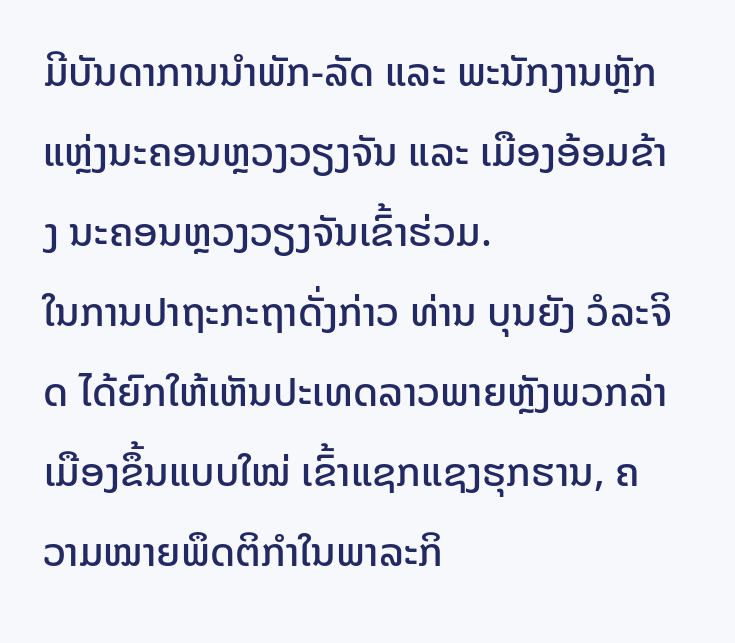ມີບັນດາການນຳພັກ-ລັດ ແລະ ພະນັກງານຫຼັກແຫຼ່ງນະຄອນຫຼວງວຽງຈັນ ແລະ ເມືອງອ້ອມຂ້າງ ນະຄອນຫຼວງວຽງຈັນເຂົ້າຮ່ວມ.
ໃນການປາຖະກະຖາດັ່ງກ່າວ ທ່ານ ບຸນຍັງ ວໍລະຈິດ ໄດ້ຍົກໃຫ້ເຫັນປະເທດລາວພາຍຫຼັງພວກລ່າເມືອງຂຶ້ນແບບໃໝ່ ເຂົ້າແຊກແຊງຮຸກຮານ, ຄວາມໝາຍພຶດຕິກຳໃນພາລະກິ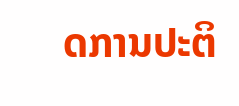ດການປະຕິ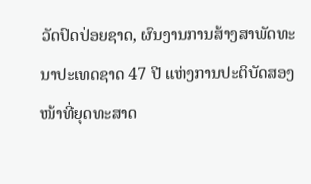ວັດປົດປ່ອຍຊາດ, ຜົນງານການສ້າງສາພັດທະນາປະເທດຊາດ 47 ປີ ແຫ່ງການປະຕິບັດສອງໜ້າທີ່ຍຸດທະສາດ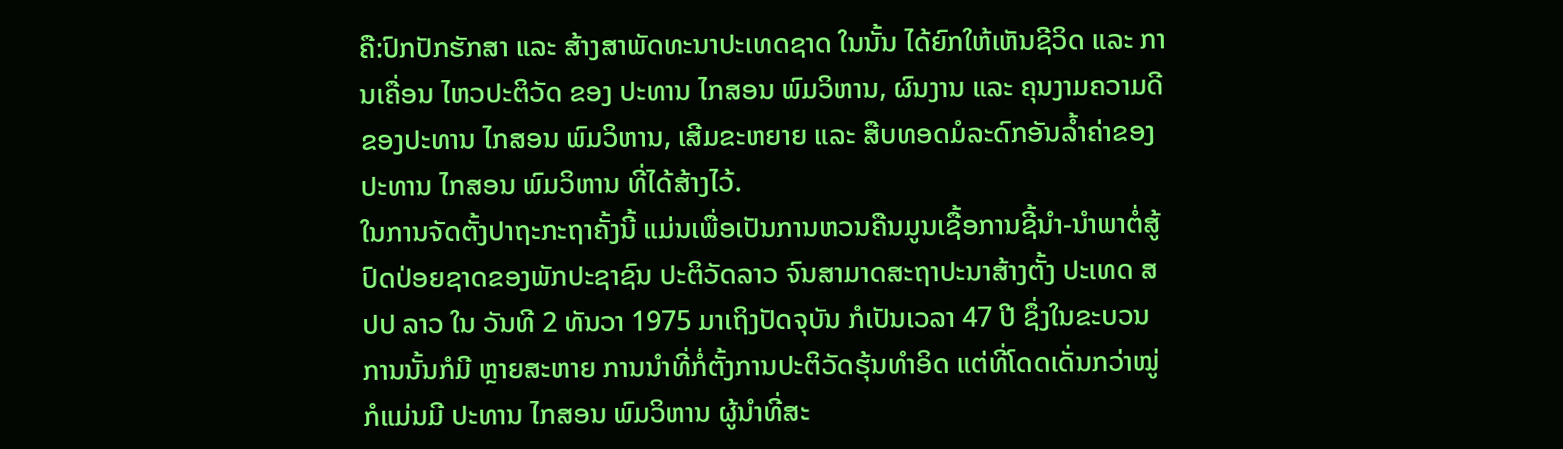ຄື:ປົກປັກຮັກສາ ແລະ ສ້າງສາພັດທະນາປະເທດຊາດ ໃນນັ້ນ ໄດ້ຍົກໃຫ້ເຫັນຊີວິດ ແລະ ການເຄື່ອນ ໄຫວປະຕິວັດ ຂອງ ປະທານ ໄກສອນ ພົມວິຫານ, ຜົນງານ ແລະ ຄຸນງາມຄວາມດີ ຂອງປະທານ ໄກສອນ ພົມວິຫານ, ເສີມຂະຫຍາຍ ແລະ ສືບທອດມໍລະດົກອັນລໍ້າຄ່າຂອງ ປະທານ ໄກສອນ ພົມວິຫານ ທີ່ໄດ້ສ້າງໄວ້.
ໃນການຈັດຕັ້ງປາຖະກະຖາຄັ້ງນີ້ ແມ່ນເພື່ອເປັນການຫວນຄືນມູນເຊື້ອການຊີ້ນຳ-ນຳພາຕໍ່ສູ້ປົດປ່ອຍຊາດຂອງພັກປະຊາຊົນ ປະຕິວັດລາວ ຈົນສາມາດສະຖາປະນາສ້າງຕັ້ງ ປະເທດ ສປປ ລາວ ໃນ ວັນທີ 2 ທັນວາ 1975 ມາເຖິງປັດຈຸບັນ ກໍເປັນເວລາ 47 ປີ ຊຶ່ງໃນຂະບວນການນັ້ນກໍມີ ຫຼາຍສະຫາຍ ການນຳທີ່ກໍ່ຕັ້ງການປະຕິວັດຮຸ້ນທຳອິດ ແຕ່ທີ່ໂດດເດັ່ນກວ່າໝູ່ກໍແມ່ນມີ ປະທານ ໄກສອນ ພົມວິຫານ ຜູ້ນຳທີ່ສະ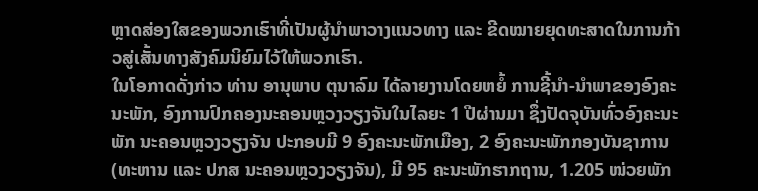ຫຼາດສ່ອງໃສຂອງພວກເຮົາທີ່ເປັນຜູ້ນຳພາວາງແນວທາງ ແລະ ຂີດໝາຍຍຸດທະສາດໃນການກ້າວສູ່ເສັ້ນທາງສັງຄົມນິຍົມໄວ້ໃຫ້ພວກເຮົາ.
ໃນໂອກາດດັ່ງກ່າວ ທ່ານ ອານຸພາບ ຕຸນາລົມ ໄດ້ລາຍງານໂດຍຫຍໍ້ ການຊີ້ນຳ-ນຳພາຂອງອົງຄະນະພັກ, ອົງການປົກຄອງນະຄອນຫຼວງວຽງຈັນໃນໄລຍະ 1 ປີຜ່ານມາ ຊຶ່ງປັດຈຸບັນທົ່ວອົງຄະນະພັກ ນະຄອນຫຼວງວຽງຈັນ ປະກອບມີ 9 ອົງຄະນະພັກເມືອງ, 2 ອົງຄະນະພັກກອງບັນຊາການ (ທະຫານ ແລະ ປກສ ນະຄອນຫຼວງວຽງຈັນ), ມີ 95 ຄະນະພັກຮາກຖານ, 1.205 ໜ່ວຍພັກ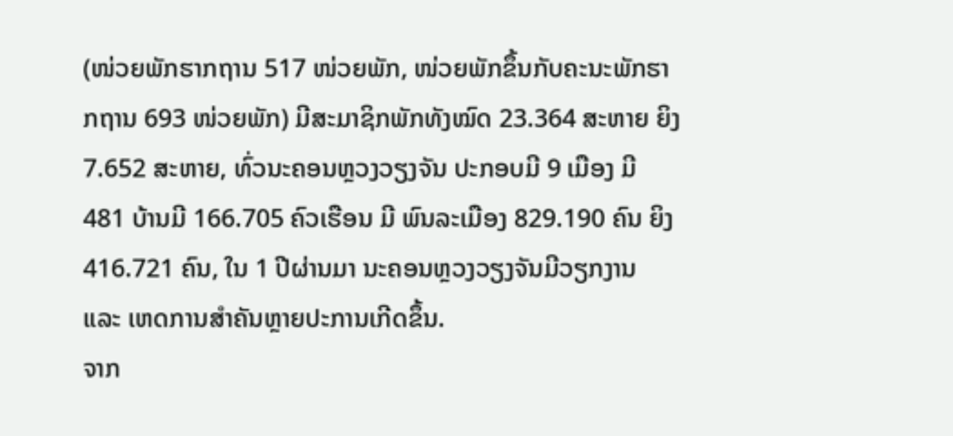(ໜ່ວຍພັກຮາກຖານ 517 ໜ່ວຍພັກ, ໜ່ວຍພັກຂຶ້ນກັບຄະນະພັກຮາກຖານ 693 ໜ່ວຍພັກ) ມີສະມາຊິກພັກທັງໝົດ 23.364 ສະຫາຍ ຍິງ 7.652 ສະຫາຍ, ທົ່ວນະຄອນຫຼວງວຽງຈັນ ປະກອບມີ 9 ເມືອງ ມີ 481 ບ້ານມີ 166.705 ຄົວເຮືອນ ມີ ພົນລະເມືອງ 829.190 ຄົນ ຍິງ 416.721 ຄົນ, ໃນ 1 ປີຜ່ານມາ ນະຄອນຫຼວງວຽງຈັນມີວຽກງານ ແລະ ເຫດການສຳຄັນຫຼາຍປະການເກີດຂຶ້ນ.
ຈາກ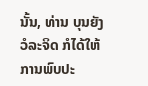ນັ້ນ, ທ່ານ ບຸນຍັງ ວໍລະຈິດ ກໍໄດ້ໃຫ້ການພົບປະ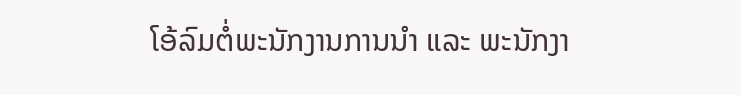ໂອ້ລົມຕໍ່ພະນັກງານການນຳ ແລະ ພະນັກງາ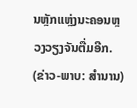ນຫຼັກແຫຼ່ງນະຄອນຫຼວງວຽງຈັນຕື່ມອີກ.
(ຂ່າວ-ພາບ: ສຳນານ)